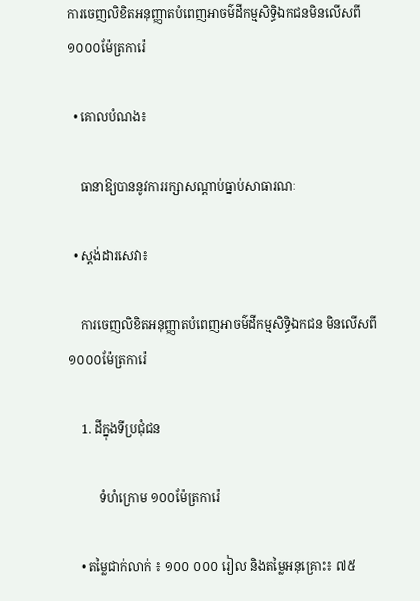ការចេញលិខិតអនុញ្ញាតបំពេញអាចម៌ដីកម្មសិទ្ធិឯកជនមិនលើសពី ១០០០ម៉ែត្រការ៉េ

  • គោលបំណង៖

    ធានាឱ្យបាននូវការរក្សាសណ្តាប់ធ្នាប់សាធារណៈ

  • ស្តង់ដារសេវា៖

    ការចេញលិខិតអនុញ្ញាតបំពេញអាចម៌ដីកម្មសិទ្ធិឯកជន មិនលើសពី ១០០០ម៉ែត្រការ៉េ

    1. ដីក្នុងទីប្រជុំជន

          ទំហំក្រោម ១០០ម៉ែត្រការ៉េ

    • តម្លៃជាក់លាក់ ៖ ១០០ ០០០ រៀល និងតម្លៃអនុគ្រោះ៖ ៧៥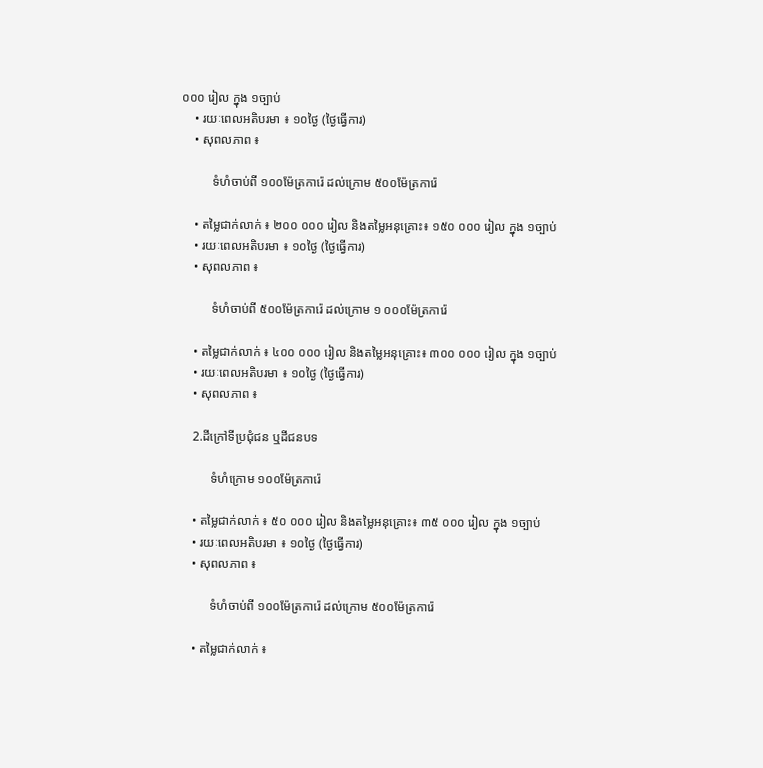០០០ រៀល ក្នុង ១ច្បាប់
    • រយៈពេលអតិបរមា ៖ ១០ថ្ងៃ (ថ្ងៃធ្វើការ)
    • សុពលភាព ៖

          ទំហំចាប់ពី ១០០ម៉ែត្រការ៉េ ដល់ក្រោម ៥០០ម៉ែត្រការ៉េ

    • តម្លៃជាក់លាក់ ៖ ២០០ ០០០ រៀល និងតម្លៃអនុគ្រោះ៖ ១៥០ ០០០ រៀល ក្នុង ១ច្បាប់
    • រយៈពេលអតិបរមា ៖ ១០ថ្ងៃ (ថ្ងៃធ្វើការ)
    • សុពលភាព ៖

          ទំហំចាប់ពី ៥០០ម៉ែត្រការ៉េ ដល់ក្រោម ១ ០០០ម៉ែត្រការ៉េ

    • តម្លៃជាក់លាក់ ៖ ៤០០ ០០០ រៀល និងតម្លៃអនុគ្រោះ៖ ៣០០ ០០០ រៀល ក្នុង ១ច្បាប់
    • រយៈពេលអតិបរមា ៖ ១០ថ្ងៃ (ថ្ងៃធ្វើការ)
    • សុពលភាព ៖

    2.ដីក្រៅទីប្រជុំជន ឬដីជនបទ

          ទំហំក្រោម ១០០ម៉ែត្រការ៉េ

    • តម្លៃជាក់លាក់ ៖ ៥០ ០០០ រៀល និងតម្លៃអនុគ្រោះ៖ ៣៥ ០០០ រៀល ក្នុង ១ច្បាប់
    • រយៈពេលអតិបរមា ៖ ១០ថ្ងៃ (ថ្ងៃធ្វើការ)
    • សុពលភាព ៖

          ទំហំចាប់ពី ១០០ម៉ែត្រការ៉េ ដល់ក្រោម ៥០០ម៉ែត្រការ៉េ

    • តម្លៃជាក់លាក់ ៖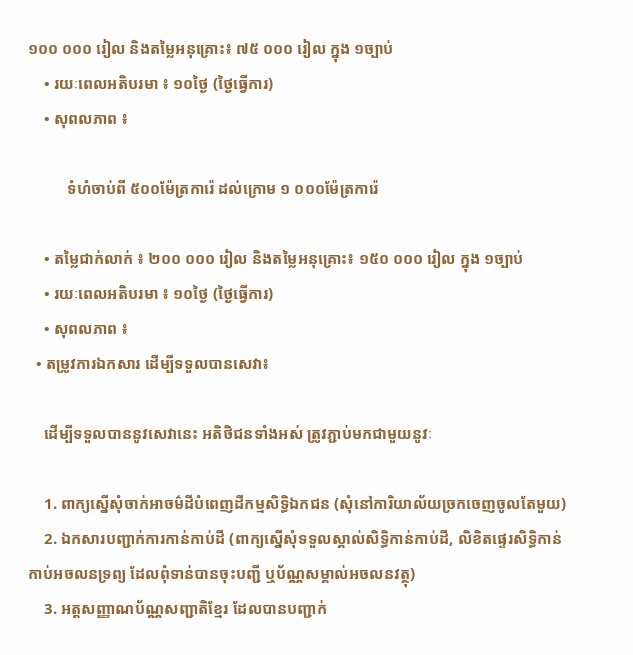១០០ ០០០ រៀល និងតម្លៃអនុគ្រោះ៖ ៧៥ ០០០ រៀល ក្នុង ១ច្បាប់
    • រយៈពេលអតិបរមា ៖ ១០ថ្ងៃ (ថ្ងៃធ្វើការ)
    • សុពលភាព ៖

          ទំហំចាប់ពី ៥០០ម៉ែត្រការ៉េ ដល់ក្រោម ១ ០០០ម៉ែត្រការ៉េ

    • តម្លៃជាក់លាក់ ៖ ២០០ ០០០ រៀល និងតម្លៃអនុគ្រោះ៖ ១៥០ ០០០ រៀល ក្នុង ១ច្បាប់
    • រយៈពេលអតិបរមា ៖ ១០ថ្ងៃ (ថ្ងៃធ្វើការ)
    • សុពលភាព ៖
  • តម្រូវការឯកសារ ដើម្បីទទួលបានសេវា៖

    ដើម្បីទទួលបាននូវសេវានេះ អតិថិជនទាំងអស់ ត្រូវភ្ជាប់មកជាមួយនូវៈ

    1. ពាក្យស្នើសុំចាក់អាចម៌ដីបំពេញដីកម្មសិទ្ធិឯកជន (សុំនៅការិយាល័យច្រកចេញចូលតែមួយ)
    2. ឯកសារបញ្ជាក់ការកាន់កាប់ដី (ពាក្យស្នើសុំទទួលស្គាល់សិទ្ធិកាន់កាប់ដី, លិខិតផ្ទេរសិទ្ធិកាន់កាប់អចលនទ្រព្យ ដែលពុំទាន់បានចុះបញ្ជី ឬប័ណ្ណសម្គាល់អចលនវត្ថុ)
    3. អត្តសញ្ញាណប័ណ្ណសញ្ជាតិខ្មែរ ដែលបានបញ្ជាក់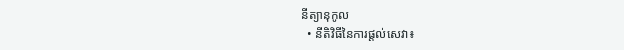នីត្យានុកូល
  • នីតិវិធីនៃការផ្ដល់សេវា៖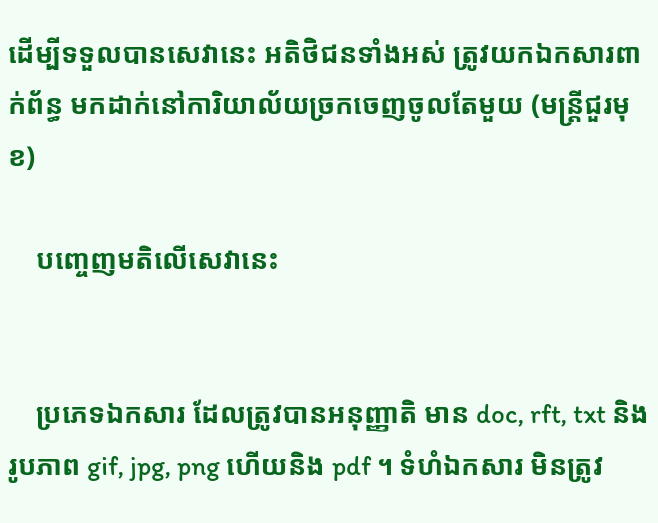ដើម្បីទទួលបានសេវានេះ អតិថិជនទាំងអស់ ត្រូវយកឯកសារពាក់ព័ន្ធ មកដាក់នៅការិយាល័យច្រកចេញចូលតែមួយ (មន្ត្រីជួរមុខ)

    បញ្ចេញមតិលើសេវានេះ


    ប្រភេទឯកសារ ដែលត្រូវបានអនុញ្ញាតិ មាន doc, rft, txt និង រូបភាព gif, jpg, png ហើយនិង pdf ។ ទំហំឯកសារ មិនត្រូវ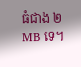ធំជាង ២ MB ទេ។